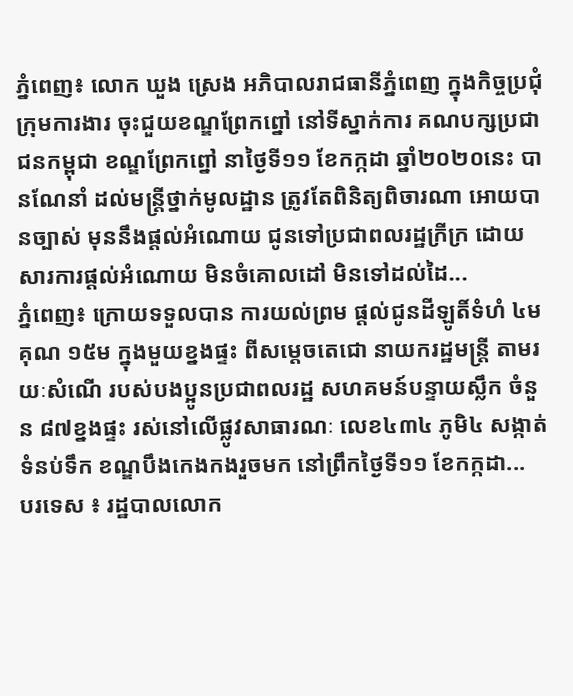ភ្នំពេញ៖ លោក ឃួង ស្រេង អភិបាលរាជធានីភ្នំពេញ ក្នុងកិច្ចប្រជុំក្រុមការងារ ចុះជួយខណ្ឌព្រែកព្នៅ នៅទីស្នាក់ការ គណបក្សប្រជាជនកម្ពុជា ខណ្ឌព្រែកព្នៅ នាថ្ងៃទី១១ ខែកក្កដា ឆ្នាំ២០២០នេះ បានណែនាំ ដល់មន្ត្រីថ្នាក់មូលដ្ឋាន ត្រូវតែពិនិត្យពិចារណា អោយបានច្បាស់ មុននឹងផ្ដល់អំណោយ ជូនទៅប្រជាពលរដ្ឋក្រីក្រ ដោយសារការផ្ដល់អំណោយ មិនចំគោលដៅ មិនទៅដល់ដៃ...
ភ្នំពេញ៖ ក្រោយទទួលបាន ការយល់ព្រម ផ្តល់ជូនដីឡូតិ៍ទំហំ ៤ម គុណ ១៥ម ក្នុងមួយខ្នងផ្ទះ ពីសម្តេចតេជោ នាយករដ្ឋមន្ត្រី តាមរយៈសំណើ របស់បងប្អូនប្រជាពលរដ្ឋ សហគមន៍បន្ទាយស្លឹក ចំនួន ៨៧ខ្នងផ្ទះ រស់នៅលើផ្លូវសាធារណៈ លេខ៤៣៤ ភូមិ៤ សង្កាត់ទំនប់ទឹក ខណ្ឌបឹងកេងកងរួចមក នៅព្រឹកថ្ងៃទី១១ ខែកក្កដា...
បរទេស ៖ រដ្ឋបាលលោក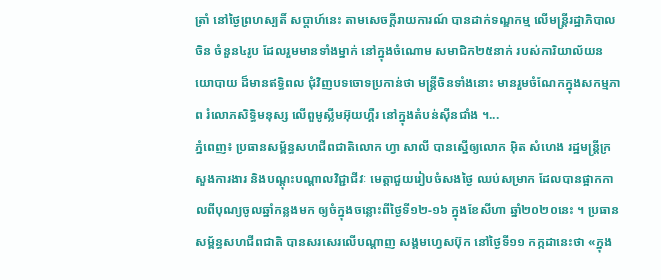ត្រាំ នៅថ្ងៃព្រហស្បតិ៍ សប្ដាហ៍នេះ តាមសេចក្តីរាយការណ៍ បានដាក់ទណ្ឌកម្ម លើមន្ត្រីរដ្ឋាភិបាលចិន ចំនួន៤រូប ដែលរួមមានទាំងម្នាក់ នៅក្នុងចំណោម សមាជិក២៥នាក់ របស់ការិយាល័យនយោបាយ ដ៏មានឥទ្ធិពល ជុំវិញបទចោទប្រកាន់ថា មន្ត្រីចិនទាំងនោះ មានរួមចំណែកក្នុងសកម្មភាព រំលោភសិទ្ធិមនុស្ស លើពួមូស្លីមអ៊ុយហ្គឺរ នៅក្នុងតំបន់ស៊ីនជាំង ។...
ភ្នំពេញ៖ ប្រធានសម្ព័ន្ធសហជីពជាតិលោក ហ្វា សាលី បានស្នើឲ្យលោក អ៊ិត សំហេង រដ្ឋមន្ត្រីក្រសួងការងារ និងបណ្តុះបណ្តាលវិជ្ជាជីវៈ មេត្តាជួយរៀបចំសងថ្ងៃ ឈប់សម្រាក ដែលបានផ្អាកកាលពីបុណ្យចូលឆ្នាំកន្លងមក ឲ្យចំក្នុងចន្លោះពីថ្ងៃទី១២-១៦ ក្នុងខែសីហា ឆ្នាំ២០២០នេះ ។ ប្រធានសម្ព័ន្ធសហជីពជាតិ បានសរសេរលើបណ្ដាញ សង្គមហ្វេសប៊ុក នៅថ្ងៃទី១១ កក្កដានេះថា «ក្នុង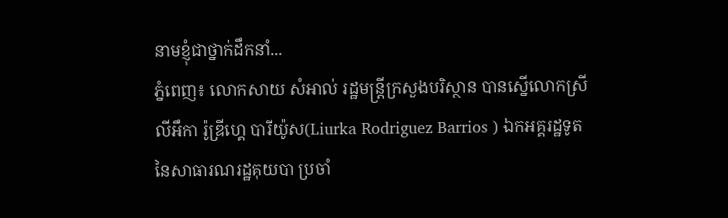នាមខ្ញុំជាថ្នាក់ដឹកនាំ...
ភ្នំពេញ៖ លោកសាយ សំអាល់ រដ្ឋមន្រ្តីក្រសួងបរិស្ថាន បានស្នើលោកស្រី លីអឹកា រ៉ូឌ្រីហ្គេ បារីយ៉ូស(Liurka Rodriguez Barrios ) ឯកអគ្គរដ្ឋទូត នៃសាធារណរដ្ឋគុយបា ប្រចាំ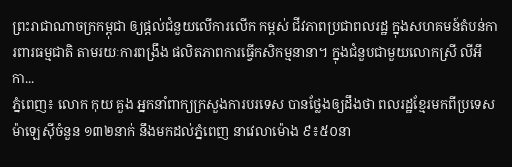ព្រះរាជាណាចក្រកម្ពុជា ឲ្យផ្ដល់ជំនួយលើការលើក កម្ពស់ ជីវភាពប្រជាពលរដ្ឋ ក្នុងសហគមន៍តំបន់ការពារធម្មជាតិ តាមរយៈការពង្រឹង ផលិតភាពការធ្វើកសិកម្មនានា។ ក្នុងជំនួបជាមួយលោកស្រី លីអឹកា...
ភ្នំពេញ៖ លោក កុយ គួង អ្នកនាំពាក្យក្រសួងការបរទេស បានថ្លែងឲ្យដឹងថា ពលរដ្ឋខ្មែរមកពីប្រទេសម៉ាឡេស៊ីចំនួន ១៣២នាក់ នឹងមកដល់ភ្នំពេញ នាវេលាម៉ោង ៩៖៥០នា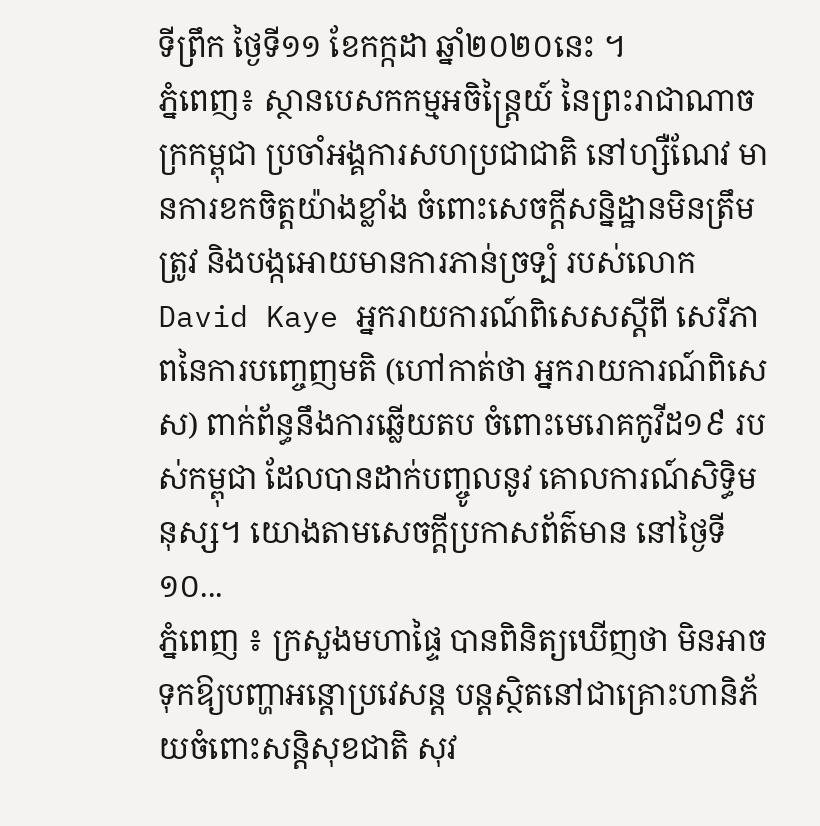ទីព្រឹក ថ្ងៃទី១១ ខែកក្កដា ឆ្នាំ២០២០នេះ ។
ភ្នំពេញ៖ ស្ថានបេសកកម្មអចិន្ត្រៃយ៍ នៃព្រះរាជាណាចក្រកម្ពុជា ប្រចាំអង្គការសហប្រជាជាតិ នៅហ្សឺណែវ មានការខកចិត្តយ៉ាងខ្លាំង ចំពោះសេចក្តីសន្និដ្ឋានមិនត្រឹមត្រូវ និងបង្កអោយមានការភាន់ច្រទ្បំ របស់លោក David Kaye អ្នករាយការណ៍ពិសេសស្តីពី សេរីភាពនៃការបញ្ចេញមតិ (ហៅកាត់ថា អ្នករាយការណ៍ពិសេស) ពាក់ព័ន្ធនឹងការឆ្លើយតប ចំពោះមេរោគកូវីដ១៩ របស់កម្ពុជា ដែលបានដាក់បញ្ចូលនូវ គោលការណ៍សិទ្ធិមនុស្ស។ យោងតាមសេចក្ដីប្រកាសព័ត៌មាន នៅថ្ងៃទី១០...
ភ្នំពេញ ៖ ក្រសួងមហាផ្ទៃ បានពិនិត្យឃើញថា មិនអាចទុកឱ្យបញ្ហាអន្តោប្រវេសន្ត បន្តស្ថិតនៅជាគ្រោះហានិភ័យចំពោះសន្តិសុខជាតិ សុវ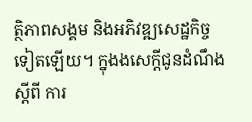ត្ថិភាពសង្គម និងអភិវឌ្ឍសេដ្ឋកិច្ច ទៀតឡេីយ។ ក្នុងងសេក្ដីជូនដំណឹង ស្តីពី ការ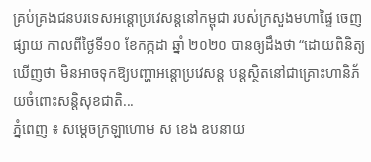គ្រប់គ្រងជនបរទេសអន្តោប្រវេសន្តនៅកម្ពុជា របស់ក្រសួងមហាផ្ទៃ ចេញផ្សាយ កាលពីថ្ងៃទី១០ ខែកក្កដា ឆ្នាំ ២០២០ បានឲ្យដឹងថា “ដោយពិនិត្យឃើញថា មិនអាចទុកឱ្យបញ្ហាអន្តោប្រវេសន្ត បន្តស្ថិតនៅជាគ្រោះហានិភ័យចំពោះសន្តិសុខជាតិ...
ភ្នំពេញ ៖ សម្តេចក្រឡាហោម ស ខេង ឧបនាយ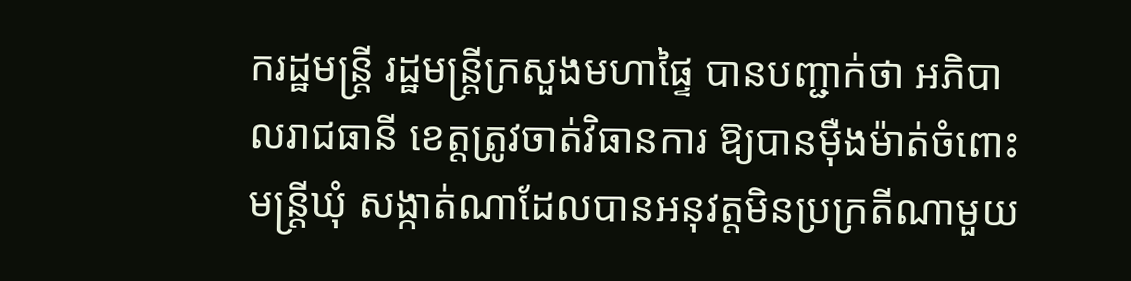ករដ្ឋមន្រ្តី រដ្ឋមន្រ្តីក្រសួងមហាផ្ទៃ បានបញ្ជាក់ថា អភិបាលរាជធានី ខេត្តត្រូវចាត់វិធានការ ឱ្យបានម៉ឺងម៉ាត់ចំពោះមន្ត្រីឃុំ សង្កាត់ណាដែលបានអនុវត្តមិនប្រក្រតីណាមួយ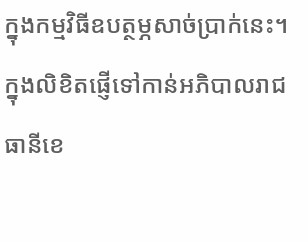ក្នុងកម្មវិធីឧបត្ថម្ភសាច់ប្រាក់នេះ។ ក្នុងលិខិតផ្ញើទៅកាន់អភិបាលរាជធានីខេ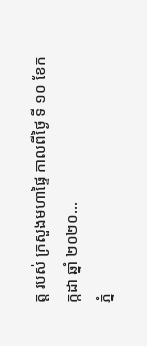ត្ត របស់ ក្រសួងមហាផ្ទៃ កាលពីថ្ងៃ ទី ១០ ខែកក្កដា ឆ្នាំ ២០២០...
ភ្នំ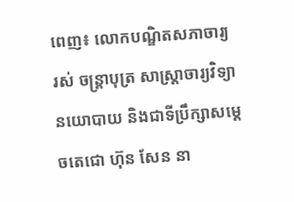ពេញ៖ លោកបណ្ឌិតសភាចារ្យ រស់ ចន្រ្តាបុត្រ សាស្រ្តាចារ្យវិទ្យានយោបាយ និងជាទីប្រឹក្សាសម្ដេចតេជោ ហ៊ុន សែន នា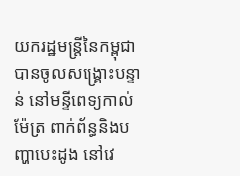យករដ្ឋមន្រ្តីនៃកម្ពុជា បានចូលសង្រ្គោះបន្ទាន់ នៅមន្ទីពេទ្យកាល់ម៉ែត្រ ពាក់ព័ន្ធនិងបញ្ហាបេះដូង នៅវេ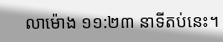លាម៉ោង ១១:២៣ នាទីតប់នេះ។